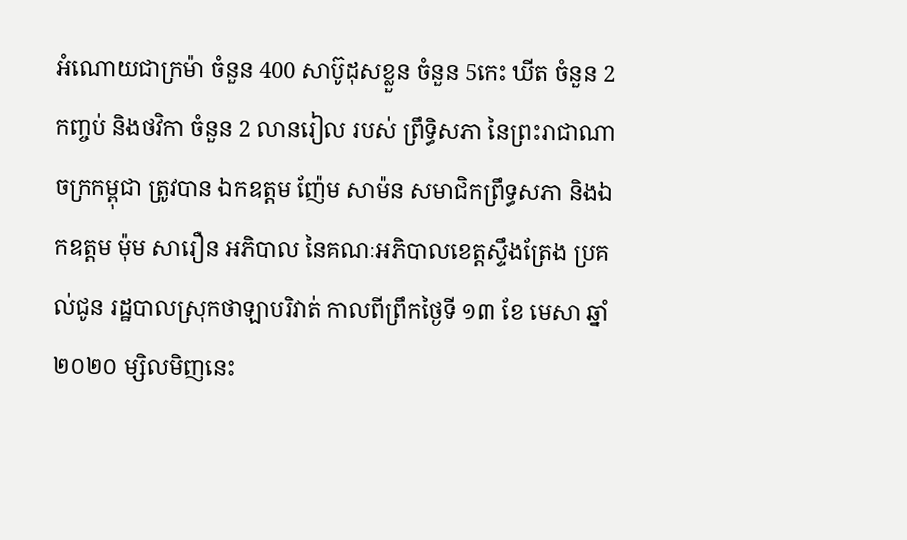អំណោយជាក្រម៉ា ចំនួន 400 សាប៊ូដុសខ្លួន ចំនួន 5កេះ ឃីត ចំនួន 2កញ្ចប់ និងថវិកា ចំនួន 2 លានរៀល របស់ ព្រឹទ្ធិសភា នៃព្រះរាជាណាចក្រកម្ពុជា ត្រូវបាន ឯកឧត្តម ញ៉ែម សាម៉ន សមាជិកព្រឹទ្ធសភា និងឯកឧត្តម ម៉ុម សារឿន អភិបាល នៃគណៈអភិបាលខេត្តស្ទឹងត្រែង ប្រគល់ជូន រដ្ឋបាលស្រុកថាឡាបរិវាត់ កាលពីព្រឹកថ្ងៃទី ១៣ ខែ មេសា ឆ្នាំ ២០២០ ម្សិលមិញនេះ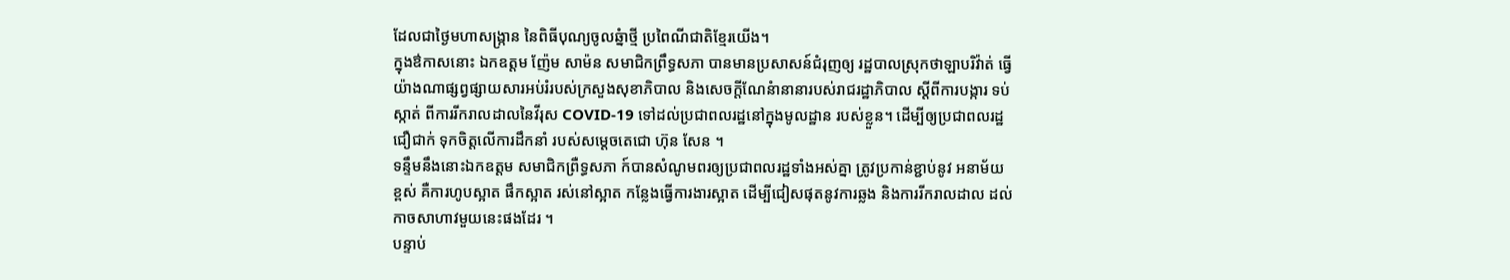ដែលជាថ្ងៃមហាសង្ក្រាន នៃពិធីបុណ្យចូលឆ្នំាថ្មី ប្រពៃណីជាតិខ្មែរយើង។
ក្នុងឳកាសនោះ ឯកឧត្តម ញ៉ែម សាម៉ន សមាជិកព្រឹទ្ធសភា បានមានប្រសាសន៍ជំរុញឲ្យ រដ្ឋបាលស្រុកថាឡាបរិវ៉ាត់ ធ្វើយ៉ាងណាផ្សព្វផ្សាយសារអប់រំរបស់ក្រសួងសុខាភិបាល និងសេចក្តីណែនំានានារបស់រាជរដ្ឋាភិបាល ស្តីពីការបង្ការ ទប់ស្កាត់ ពីការរីករាលដាលនៃវីរុស COVID-19 ទៅដល់ប្រជាពលរដ្ឋនៅក្នុងមូលដ្ឋាន របស់ខ្លួន។ ដើម្បីឲ្យប្រជាពលរដ្ឋជឿជាក់ ទុកចិត្តលើការដឹកនាំ របស់សម្ដេចតេជោ ហ៊ុន សែន ។
ទន្ទឹមនឹងនោះឯកឧត្តម សមាជិកព្រឺទ្ធសភា ក៍បានសំណូមពរឲ្យប្រជាពលរដ្ឋទាំងអស់គ្នា ត្រូវប្រកាន់ខ្ជាប់នូវ អនាម័យខ្ពស់ គឺការហូបស្អាត ផឹកស្អាត រស់នៅស្អាត កន្លែងធ្វើការងារស្អាត ដើម្បីជៀសផុតនូវការឆ្លង និងការរីករាលដាល ដល់កាចសាហាវមួយនេះផងដែរ ។
បន្ទាប់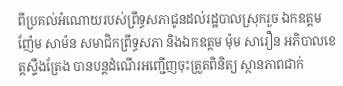ពីប្រគល់អំណោយរបស់ព្រឹទ្ធសភាជូនដល់រដ្ឋបាលស្រុករួច ឯកឧត្តម ញ៉ែម សាម៉ន សមាជិកព្រឹទ្ធសភា និងឯកឧត្តម ម៉ុម សារឿន អភិបាលខេត្តស្ទឹងត្រែង បានបន្តដំណើរអញ្ជើញចុះត្រួតពិនិត្យ ស្ថានភាពជាក់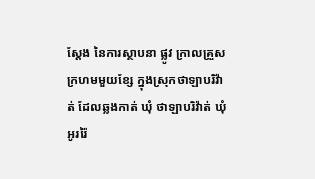ស្តែង នៃការស្ថាបនា ផ្លូវ ក្រាលគ្រួសក្រហមមួយខ្សែ ក្នុងស្រុកថាឡាបរិវ៉ាត់ ដែលឆ្លងកាត់ ឃុំ ថាឡាបរិវ៉ាត់ ឃុំអូររ៉ៃ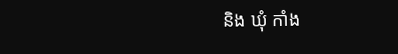និង ឃុំ កាំង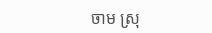ចាម ស្រុ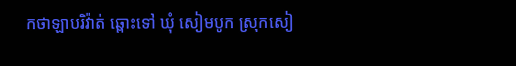កថាឡាបរិវ៉ាត់ ឆ្ពោះទៅ ឃុំ សៀមបូក ស្រុកសៀ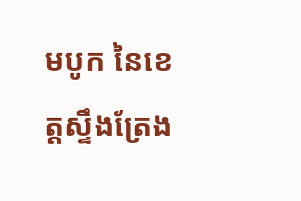មបូក នៃខេត្តស្ទឹងត្រែង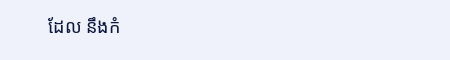ដែល នឹងកំ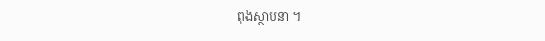ពុងស្ថាបនា ។